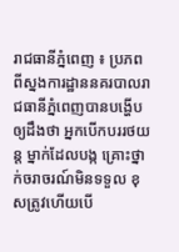រាជធានីភ្នំពេញ ៖ ប្រភពពីស្នងការដ្ឋាននគរបាលរាជធានីភ្នំពេញបានបង្ហើបឲ្យដឹងថា អ្នកបើកបររថយន្ត ម្នាក់ដែលបង្ក គ្រោះថ្នាក់ចរាចរណ៍មិនទទួល ខុសត្រូវហើយបើ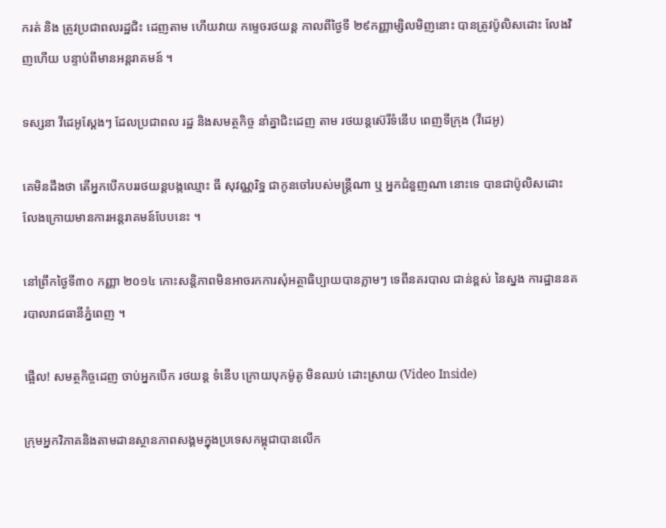ករត់ និង ត្រូវប្រជាពលរដ្ឋជិះ ដេញតាម ហើយវាយ កម្ទេចរថយន្ត កាលពីថ្ងៃទី ២៩កញ្ញាម្សិលមិញនោះ បានត្រូវប៉ូលិសដោះ លែងវិញហើយ បន្ទាប់ពីមានអន្តរាគមន៍ ។

ទស្សនា វីដេអូស្ដែងៗ ដែលប្រជាពល រដ្ឋ និងសមត្ថកិច្ច នាំគ្នាជិះដេញ តាម រថយន្ដស៊េរីទំនើប ពេញទីក្រុង (វីដេអូ)

គេមិនដឹងថា តើអ្នកបើកបររថយន្តបង្កឈ្មោះ ធី សុវណ្ណរិទ្ឋ ជាកូនចៅរបស់មន្រ្តីណា ឬ អ្នកជំនួញណា នោះទេ បានជាប៉ូលិសដោះ លែងក្រោយមានការអន្តរាគមន៍បែបនេះ ។

នៅព្រឹកថ្ងៃទី៣០ កញ្ញា ២០១៤ កោះសន្តិភាពមិនអាចរកការសុំអត្ថាធិប្បាយបានភ្លាមៗ ទេពីនគរបាល ជាន់ខ្ពស់ នៃស្នង ការដ្ឋាននគរបាលរាជធានីភ្នំពេញ ។

ផ្អើល! សមត្ថកិច្ចដេញ ចាប់អ្នកបើក រថយន្ដ ទំនើប ក្រោយបុកម៉ូតូ មិនឈប់ ដោះស្រាយ (Video Inside)

ក្រុមអ្នកវិភាគនិងតាមដានស្ថានភាពសង្គមក្នុងប្រទេសកម្ពុជាបានលើក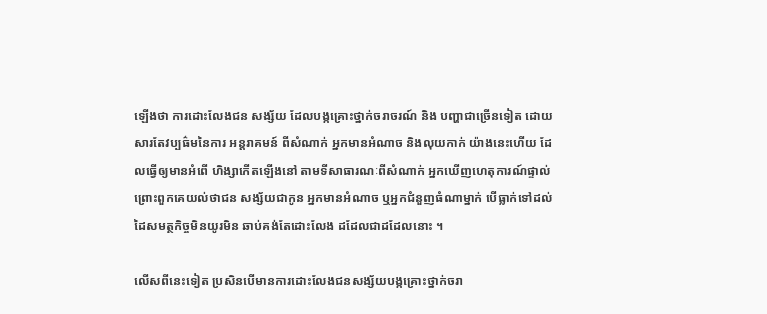ឡើងថា ការដោះលែងជន សង្ស័យ ដែលបង្កគ្រោះថ្នាក់ចរាចរណ៍ និង បញ្ហាជាច្រើនទៀត ដោយសារតែវប្បធ៌មនៃការ អន្តរាគមន៍ ពីសំណាក់ អ្នកមានអំណាច និងលុយកាក់ យ៉ាងនេះហើយ ដែលធ្វើឲ្យមានអំពើ ហិង្សាកើតឡើងនៅ តាមទីសាធារណៈពីសំណាក់ អ្នកឃើញហេតុការណ៍ផ្ទាល់ ព្រោះពួកគេយល់ថាជន សង្ស័យជាកូន អ្នកមានអំណាច ឬអ្នកជំនួញធំណាម្នាក់ បើធ្លាក់ទៅដល់ ដៃសមត្ថកិច្ចមិនយូរមិន ឆាប់គង់តែដោះលែង ដដែលជាដដែលនោះ ។

លើសពីនេះទៀត ប្រសិនបើមានការដោះលែងជនសង្ស័យបង្កគ្រោះថ្នាក់ចរា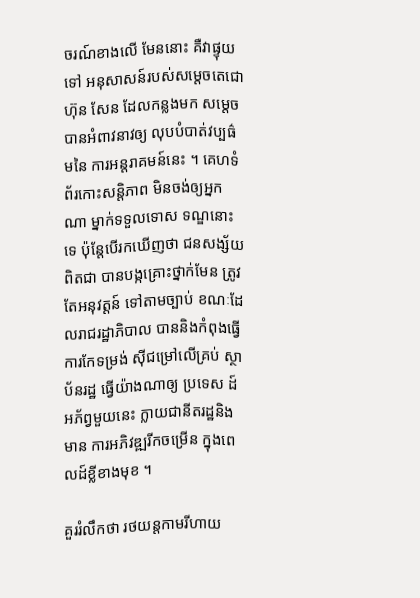ចរណ៍ខាងលើ មែននោះ គឺវាផ្ទុយទៅ អនុសាសន៍របស់សម្តេចតេជោ ហ៊ុន សែន ដែលកន្លងមក សម្តេចបានអំពាវនាវឲ្យ លុបបំបាត់វប្បធ៌មនៃ ការអន្តរាគមន៍នេះ ។ គេហទំព័រកោះសន្តិភាព មិនចង់ឲ្យអ្នកណា ម្នាក់ទទួលទោស ទណ្ឌនោះទេ ប៉ុន្តែបើរកឃើញថា ជនសង្ស័យពិតជា បានបង្កគ្រោះថ្នាក់មែន ត្រូវតែអនុវត្តន៍ ទៅតាមច្បាប់ ខណៈដែលរាជរដ្ឋាភិបាល បាននិងកំពុងធ្វើការកែទម្រង់ ស៊ីជម្រៅលើគ្រប់ ស្ថាប័នរដ្ឋ ធ្វើយ៉ាងណាឲ្យ ប្រទេស ដ៍អភ័ព្វមួយនេះ ក្លាយជានីតរដ្ឋនិងមាន ការអភិវឌ្ឍរីកចម្រើន ក្នុងពេលដ៍ខ្លីខាងមុខ ។

គួររំលឹកថា រថយន្តកាមរីហាយ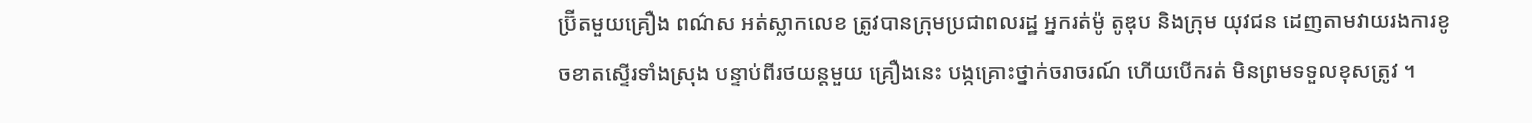ប្រ៊ីតមួយគ្រឿង ពណ៌ស អត់ស្លាកលេខ ត្រូវបានក្រុមប្រជាពលរដ្ឋ អ្នករត់ម៉ូ តូឌុប និងក្រុម យុវជន ដេញតាមវាយរងការខូចខាតស្ទើរទាំងស្រុង បន្ទាប់ពីរថយន្តមួយ គ្រឿងនេះ បង្កគ្រោះថ្នាក់ចរាចរណ៍ ហើយបើករត់ មិនព្រមទទួលខុសត្រូវ ។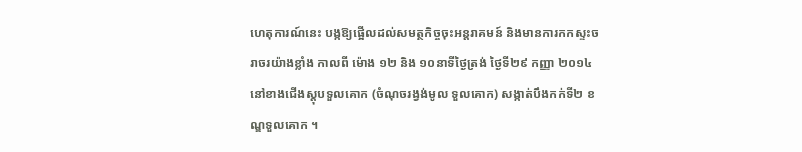ហេតុការណ៍នេះ បង្កឱ្យផ្អើលដល់សមត្ថកិច្ចចុះអន្តរាគមន៍ និងមានការកកស្ទះចរាចរយ៉ាងខ្លាំង កាលពី ម៉ោង ១២ និង ១០នាទីថ្ងៃត្រង់ ថ្ងៃទី២៩ កញ្ញា ២០១៤ នៅខាងជើងស្តុបទួលគោក (ចំណុចរង្វង់មូល ទួលគោក) សង្កាត់បឹងកក់ទី២ ខណ្ឌទួលគោក ។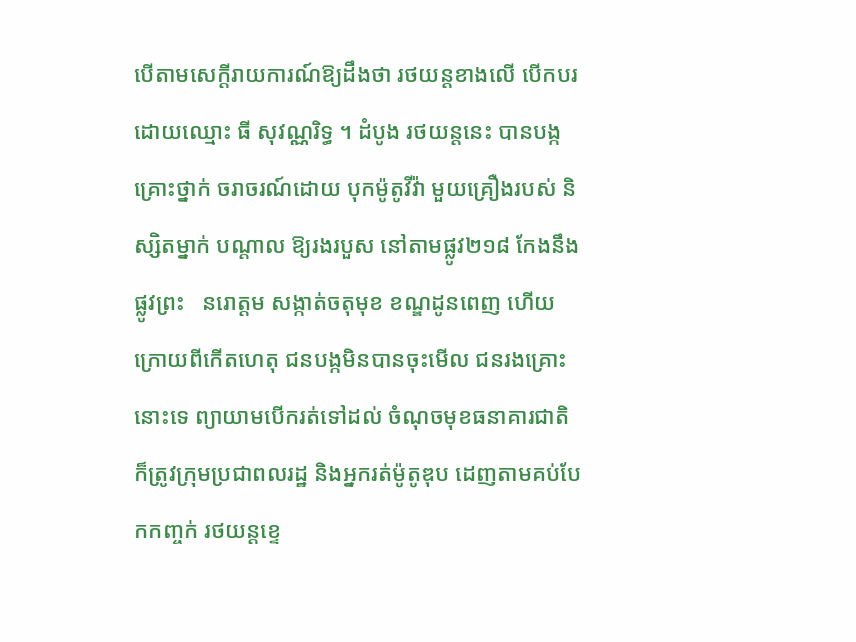បើតាមសេក្តីរាយការណ៍ឱ្យដឹងថា រថយន្តខាងលើ បើកបរដោយឈ្មោះ ធី សុវណ្ណរិទ្ធ ។ ដំបូង រថយន្តនេះ បានបង្ក គ្រោះថ្នាក់ ចរាចរណ៍ដោយ បុកម៉ូតូវីវ៉ា មួយគ្រឿងរបស់ និស្សិតម្នាក់ បណ្តាល ឱ្យរងរបួស នៅតាមផ្លូវ២១៨ កែងនឹងផ្លូវព្រះ   នរោត្តម សង្កាត់ចតុមុខ ខណ្ឌដូនពេញ ហើយក្រោយពីកើតហេតុ ជនបង្កមិនបានចុះមើល ជនរងគ្រោះនោះទេ ព្យាយាមបើករត់ទៅដល់ ចំណុចមុខធនាគារជាតិ ក៏ត្រូវក្រុមប្រជាពលរដ្ឋ និងអ្នករត់ម៉ូតូឌុប ដេញតាមគប់បែកកញ្ចក់ រថយន្តខ្ទេ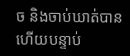ច និងចាប់ឃាត់បាន ហើយបន្ទាប់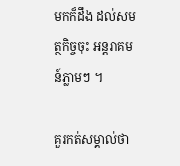មកក៏ដឹង ដល់សមត្ថកិច្ចចុះ អន្តរាគមន៍ភ្លាមៗ ។

គួរកត់សម្គាល់ថា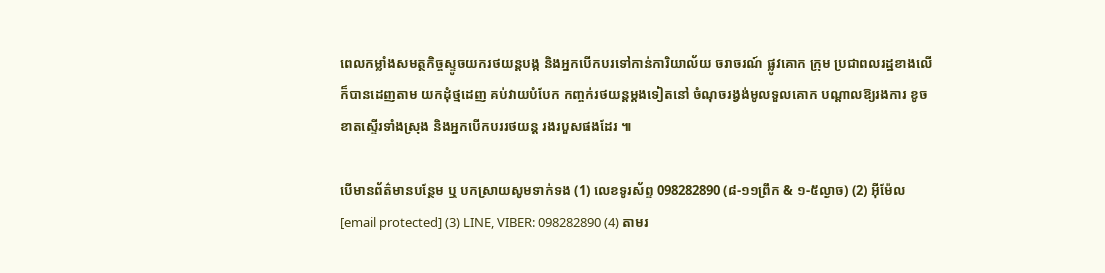ពេលកម្លាំងសមត្ថកិច្ចស្ទូចយករថយន្តបង្ក និងអ្នកបើកបរទៅកាន់ការិយាល័យ ចរាចរណ៍ ផ្លូវគោក ក្រុម ប្រជាពលរដ្ឋខាងលើ ក៏បានដេញតាម យកដុំថ្មដេញ គប់វាយបំបែក កញ្ចក់រថយន្តម្តងទៀតនៅ ចំណុចរង្វង់មូលទួលគោក បណ្តាលឱ្យរងការ ខូចខាតស្ទើរទាំងស្រុង និងអ្នកបើកបររថយន្ត រងរបួសផងដែរ ៕

បើមានព័ត៌មានបន្ថែម ឬ បកស្រាយសូមទាក់ទង (1) លេខទូរស័ព្ទ 098282890 (៨-១១ព្រឹក & ១-៥ល្ងាច) (2) អ៊ីម៉ែល [email protected] (3) LINE, VIBER: 098282890 (4) តាមរ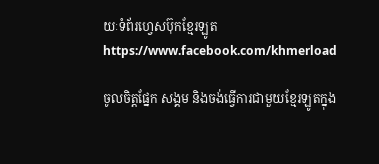យៈទំព័រហ្វេសប៊ុកខ្មែរឡូត https://www.facebook.com/khmerload

ចូលចិត្តផ្នែក សង្គម និងចង់ធ្វើការជាមួយខ្មែរឡូតក្នុង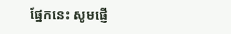ផ្នែកនេះ សូមផ្ញើ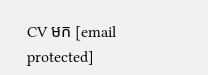CV មក [email protected]